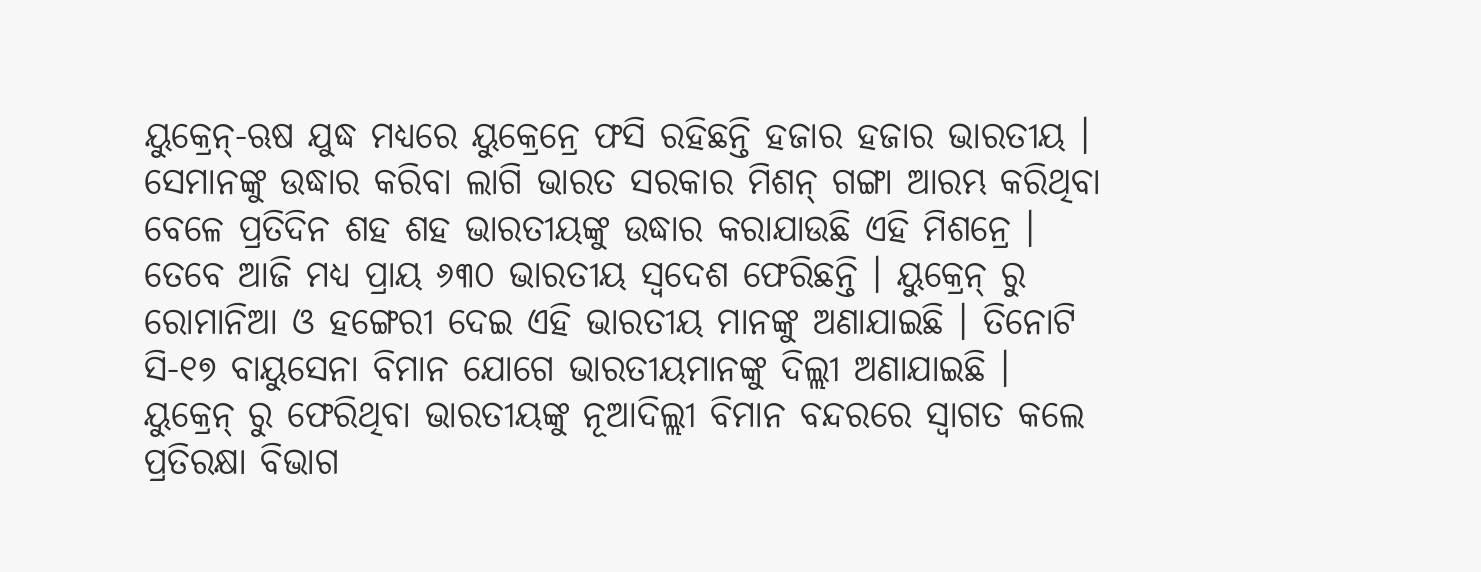ୟୁକ୍ରେନ୍-ଋଷ ଯୁଦ୍ଧ ମଧ୍ୟରେ ୟୁକ୍ରେନ୍ରେ ଫସି ରହିଛନ୍ତି ହଜାର ହଜାର ଭାରତୀୟ । ସେମାନଙ୍କୁ ଉଦ୍ଧାର କରିବା ଲାଗି ଭାରତ ସରକାର ମିଶନ୍ ଗଙ୍ଗା ଆରମ୍ଭ କରିଥିବା ବେଳେ ପ୍ରତିଦିନ ଶହ ଶହ ଭାରତୀୟଙ୍କୁ ଉଦ୍ଧାର କରାଯାଉଛି ଏହି ମିଶନ୍ରେ ।
ତେବେ ଆଜି ମଧ୍ୟ ପ୍ରାୟ ୬୩୦ ଭାରତୀୟ ସ୍ୱଦେଶ ଫେରିଛନ୍ତି । ୟୁକ୍ରେନ୍ ରୁ ରୋମାନିଆ ଓ ହଙ୍ଗେରୀ ଦେଇ ଏହି ଭାରତୀୟ ମାନଙ୍କୁ ଅଣାଯାଇଛି । ତିନୋଟି ସି-୧୭ ବାୟୁସେନା ବିମାନ ଯୋଗେ ଭାରତୀୟମାନଙ୍କୁ ଦିଲ୍ଲୀ ଅଣାଯାଇଛି ।
ୟୁକ୍ରେନ୍ ରୁ ଫେରିଥିବା ଭାରତୀୟଙ୍କୁ ନୂଆଦିଲ୍ଲୀ ବିମାନ ବନ୍ଦରରେ ସ୍ୱାଗତ କଲେ ପ୍ରତିରକ୍ଷା ବିଭାଗ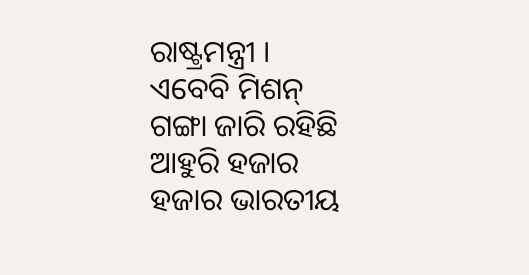ରାଷ୍ଟ୍ରମନ୍ତ୍ରୀ ।
ଏବେବି ମିଶନ୍ ଗଙ୍ଗା ଜାରି ରହିଛି ଆହୁରି ହଜାର ହଜାର ଭାରତୀୟ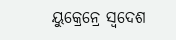ୟୁକ୍ରେନ୍ରେ ସ୍ୱଦେଶ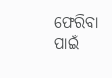ଫେରିବା ପାଇଁ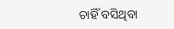ଚାହିଁ ବସିଥିବା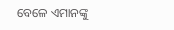ବେଳେ ଏମାନଙ୍କୁ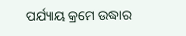ପର୍ଯ୍ୟାୟ କ୍ରମେ ଉଦ୍ଧାର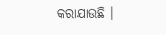କରାଯାଉଛି ।